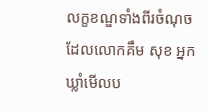លក្ខខណ្ឌទាំងពីរចំណុច ដែលលោកគឹម សុខ អ្នកឃ្លាំមើលប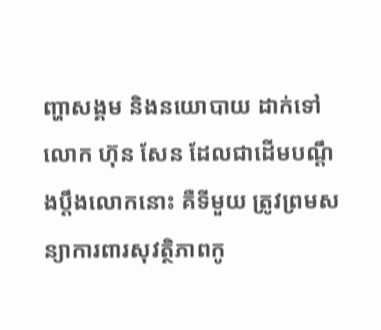ញ្ហាសង្គម និងនយោបាយ ដាក់ទៅលោក ហ៊ុន សែន ដែលជាដើមបណ្តឹងប្តឹងលោកនោះ គឺទីមួយ ត្រូវព្រមសន្យាការពារសុវត្ថិភាពកូ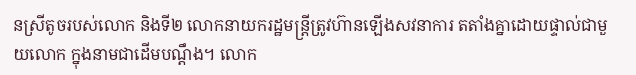នស្រីតូចរបស់លោក និងទី២ លោកនាយករដ្ឋមន្រ្តីត្រូវហ៊ានឡើងសវនាការ តតាំងគ្នាដោយផ្ទាល់ជាមួយលោក ក្នុងនាមជាដើមបណ្តឹង។ លោក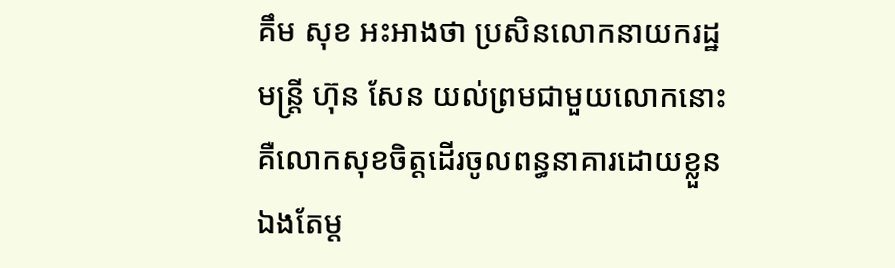គឹម សុខ អះអាងថា ប្រសិនលោកនាយករដ្ឋមន្រ្តី ហ៊ុន សែន យល់ព្រមជាមួយលោកនោះ គឺលោកសុខចិត្តដើរចូលពន្ធនាគារដោយខ្លួនឯងតែម្ត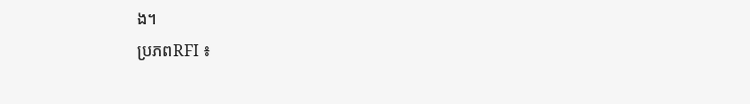ង។
ប្រភពRFI ៖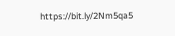https://bit.ly/2Nm5qa5